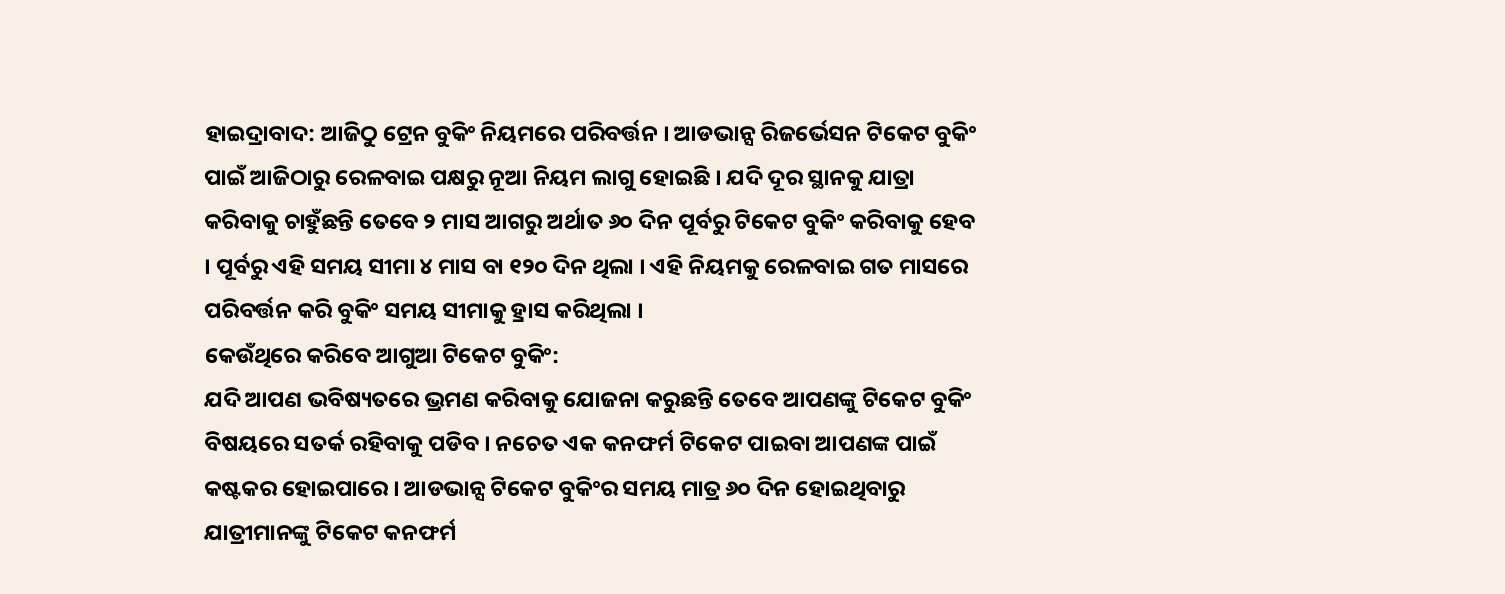ହାଇଦ୍ରାବାଦ: ଆଜିଠୁ ଟ୍ରେନ ବୁକିଂ ନିୟମରେ ପରିବର୍ତ୍ତନ । ଆଡଭାନ୍ସ ରିଜର୍ଭେସନ ଟିକେଟ ବୁକିଂ ପାଇଁ ଆଜିଠାରୁ ରେଳବାଇ ପକ୍ଷରୁ ନୂଆ ନିୟମ ଲାଗୁ ହୋଇଛି । ଯଦି ଦୂର ସ୍ଥାନକୁ ଯାତ୍ରା କରିବାକୁ ଚାହୁଁଛନ୍ତି ତେବେ ୨ ମାସ ଆଗରୁ ଅର୍ଥାତ ୬୦ ଦିନ ପୂର୍ବରୁ ଟିକେଟ ବୁକିଂ କରିବାକୁ ହେବ । ପୂର୍ବରୁ ଏହି ସମୟ ସୀମା ୪ ମାସ ବା ୧୨୦ ଦିନ ଥିଲା । ଏହି ନିୟମକୁ ରେଳବାଇ ଗତ ମାସରେ ପରିବର୍ତ୍ତନ କରି ବୁକିଂ ସମୟ ସୀମାକୁ ହ୍ରାସ କରିଥିଲା ।
କେଉଁଥିରେ କରିବେ ଆଗୁଆ ଟିକେଟ ବୁକିଂ:
ଯଦି ଆପଣ ଭବିଷ୍ୟତରେ ଭ୍ରମଣ କରିବାକୁ ଯୋଜନା କରୁଛନ୍ତି ତେବେ ଆପଣଙ୍କୁ ଟିକେଟ ବୁକିଂ ବିଷୟରେ ସତର୍କ ରହିବାକୁ ପଡିବ । ନଚେତ ଏକ କନଫର୍ମ ଟିକେଟ ପାଇବା ଆପଣଙ୍କ ପାଇଁ କଷ୍ଟକର ହୋଇପାରେ । ଆଡଭାନ୍ସ ଟିକେଟ ବୁକିଂର ସମୟ ମାତ୍ର ୬୦ ଦିନ ହୋଇଥିବାରୁ ଯାତ୍ରୀମାନଙ୍କୁ ଟିକେଟ କନଫର୍ମ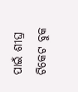ପାଇଁ ଶୀଘ୍ର ଟିକେଟ ବୁକ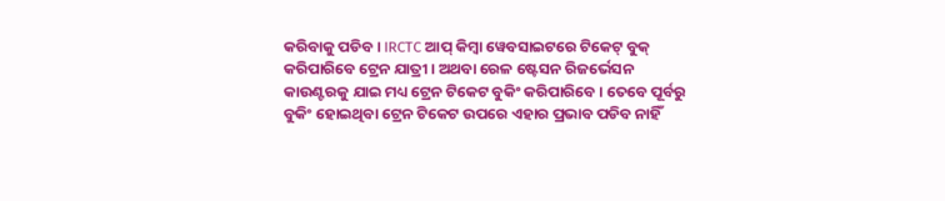କରିବାକୁ ପଡିବ । IRCTC ଆପ୍ କିମ୍ବା ୱେବସାଇଟରେ ଟିକେଟ୍ ବୁକ୍ କରିପାରିବେ ଟ୍ରେନ ଯାତ୍ରୀ । ଅଥବା ରେଳ ଷ୍ଟେସନ ରିଜର୍ଭେସନ କାଉଣ୍ଟରକୁ ଯାଇ ମଧ୍ୟ ଟ୍ରେନ ଟିକେଟ ବୁକିଂ କରିପାରିବେ । ତେବେ ପୂର୍ବରୁ ବୁକିଂ ହୋଇଥିବା ଟ୍ରେନ ଟିକେଟ ଉପରେ ଏହାର ପ୍ରଭାବ ପଡିବ ନାହିଁ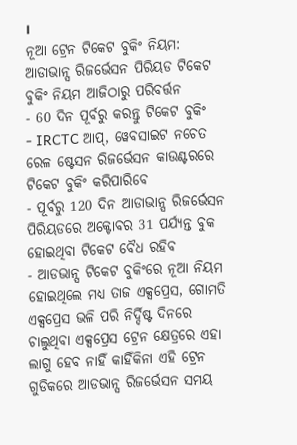।
ନୂଆ ଟ୍ରେନ ଟିକେଟ ବୁକିଂ ନିୟମ:
ଆଡାଭାନ୍ସ ରିଜର୍ଭେସନ ପିରିୟଡ ଟିକେଟ ବୁକିଂ ନିୟମ ଆଜିଠାରୁ ପରିବର୍ତ୍ତନ
- 60 ଦିନ ପୂର୍ବରୁ କରନ୍ତୁ ଟିକେଟ ବୁକିଂ
- IRCTC ଆପ୍, ୱେବସାଇଟ ନଚେତ ରେଳ ଷ୍ଟେସନ ରିଜର୍ଭେସନ କାଉଣ୍ଟରରେ ଟିକେଟ ବୁକିଂ କରିପାରିବେ
- ପୂର୍ବରୁ 120 ଦିନ ଆଡାଭାନ୍ସ ରିଜର୍ଭେସନ ପିରିୟଡରେ ଅକ୍ଟୋବର 31 ପର୍ଯ୍ୟନ୍ତ ବୁକ ହୋଇଥିବା ଟିକେଟ ବୈଧ ରହିବ
- ଆଡଭାନ୍ସ ଟିକେଟ ବୁକିଂରେ ନୂଆ ନିୟମ ହୋଇଥିଲେ ମଧ୍ୟ ତାଜ ଏକ୍ସପ୍ରେସ, ଗୋମତି ଏକ୍ସପ୍ରେସ ଭଳି ପରି ନିର୍ଦ୍ଦିଷ୍ଟ ଦିନରେ ଚାଲୁଥିବା ଏକ୍ସପ୍ରେସ ଟ୍ରେନ କ୍ଷେତ୍ରରେ ଏହା ଲାଗୁ ହେବ ନାହିଁ କାହିଁକିନା ଏହି ଟ୍ରେନ ଗୁଡିକରେ ଆଡଭାନ୍ସ ରିଜର୍ଭେସନ ସମୟ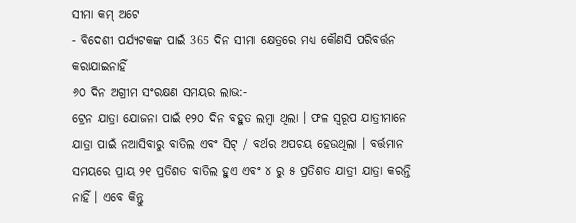ସୀମା କମ୍ ଅଟେ
- ବିଦେଶୀ ପର୍ଯ୍ୟଟକଙ୍କ ପାଇଁ 365 ଦିନ ସୀମା କ୍ଷେତ୍ରରେ ମଧ୍ୟ କୌଣସି ପରିବର୍ତ୍ତନ କରାଯାଇନାହିଁ
୬୦ ଦିନ ଅଗ୍ରୀମ ସଂରକ୍ଷଣ ସମୟର ଲାଭ:-
ଟ୍ରେନ ଯାତ୍ରା ଯୋଜନା ପାଇଁ ୧୨୦ ଦିନ ବହୁତ ଲମ୍ବା ଥିଲା । ଫଳ ସ୍ୱରୂପ ଯାତ୍ରୀମାନେ ଯାତ୍ରା ପାଇଁ ନଆସିବାରୁ ବାତିଲ ଏବଂ ସିଟ୍ / ବର୍ଥର ଅପଚୟ ହେଉଥିଲା । ବର୍ତ୍ତମାନ ସମୟରେ ପ୍ରାୟ ୨୧ ପ୍ରତିଶତ ବାତିଲ ହୁଏ ଏବଂ ୪ ରୁ ୫ ପ୍ରତିଶତ ଯାତ୍ରୀ ଯାତ୍ରା କରନ୍ତି ନାହିଁ । ଏବେ କିନ୍ତୁ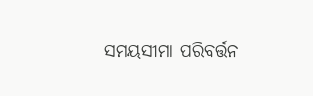ସମୟସୀମା ପରିବର୍ତ୍ତନ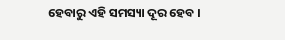ହେବାରୁ ଏହି ସମସ୍ୟା ଦୂର ହେବ ।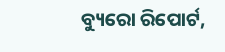ବ୍ୟୁରୋ ରିପୋର୍ଟ,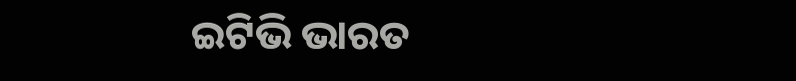ଇଟିଭି ଭାରତ